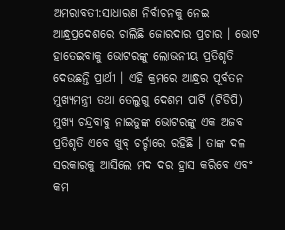ଅମରାବତୀ:ସାଧାରଣ ନିର୍ବାଚନକୁ ନେଇ ଆନ୍ଧ୍ରପ୍ରଦେଶରେ ଚାଲିଛି ଜୋରଦାର ପ୍ରଚାର । ଭୋଟ ହାତେଇବାକୁ ଭୋଟରଙ୍କୁ ଲୋଭନୀୟ ପ୍ରତିଶୃତି ଦେଉଛନ୍ତି ପ୍ରାର୍ଥୀ । ଏହି କ୍ରମରେ ଆନ୍ଧ୍ରର ପୂର୍ବତନ ମୁଖ୍ୟମନ୍ତ୍ରୀ ତଥା ତେଲୁଗୁ ଦେଶମ ପାର୍ଟି (ଟିଡିପି) ମୁଖ୍ୟ ଚନ୍ଦ୍ରବାବୁ ନାଇଡୁଙ୍କ ଭୋଟରଙ୍କୁ ଏକ ଅଜବ ପ୍ରତିଶୃତି ଏବେ ଖୁବ୍ ଚର୍ଚ୍ଚାରେ ରହିଛି । ତାଙ୍କ ଦଳ ସରକାରକୁ ଆସିଲେ ମଦ ଦର ହ୍ରାସ କରିବେ ଏବଂ କମ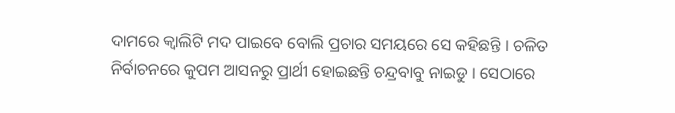ଦାମରେ କ୍ବାଲିଟି ମଦ ପାଇବେ ବୋଲି ପ୍ରଚାର ସମୟରେ ସେ କହିଛନ୍ତି । ଚଳିତ ନିର୍ବାଚନରେ କୁପମ ଆସନରୁ ପ୍ରାର୍ଥୀ ହୋଇଛନ୍ତି ଚନ୍ଦ୍ରବାବୁ ନାଇଡୁ । ସେଠାରେ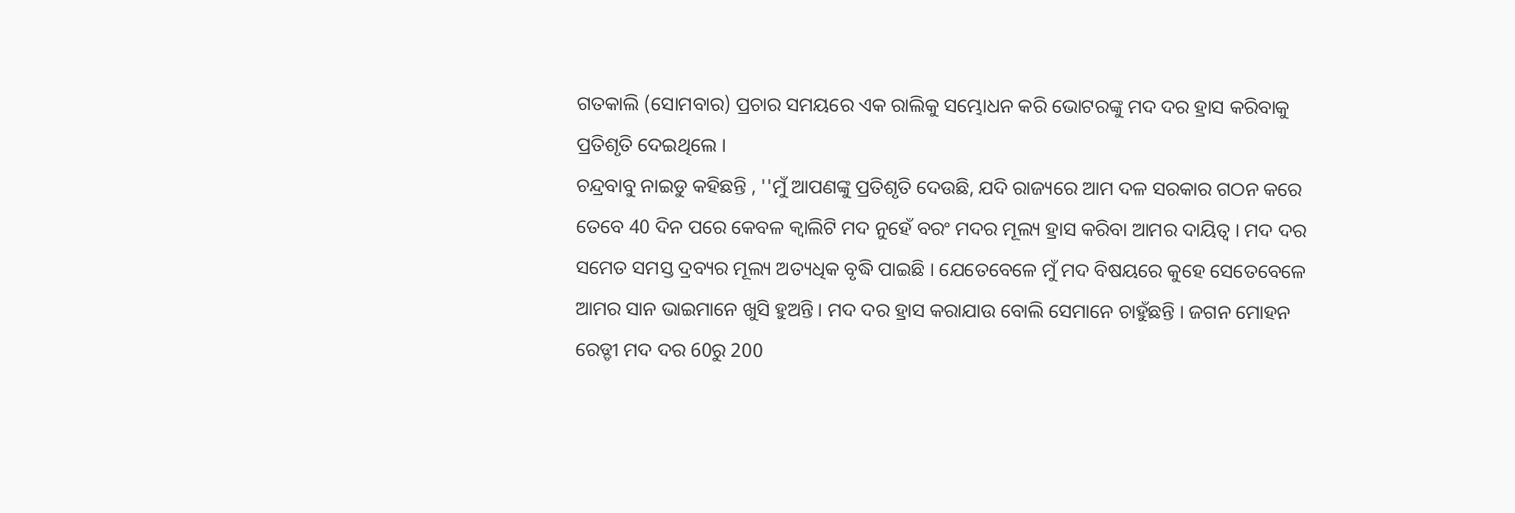ଗତକାଲି (ସୋମବାର) ପ୍ରଚାର ସମୟରେ ଏକ ରାଲିକୁ ସମ୍ଭୋଧନ କରି ଭୋଟରଙ୍କୁ ମଦ ଦର ହ୍ରାସ କରିବାକୁ ପ୍ରତିଶୃତି ଦେଇଥିଲେ ।
ଚନ୍ଦ୍ରବାବୁ ନାଇଡୁ କହିଛନ୍ତି , ''ମୁଁ ଆପଣଙ୍କୁ ପ୍ରତିଶୃତି ଦେଉଛି, ଯଦି ରାଜ୍ୟରେ ଆମ ଦଳ ସରକାର ଗଠନ କରେ ତେବେ 40 ଦିନ ପରେ କେବଳ କ୍ବାଲିଟି ମଦ ନୁହେଁ ବରଂ ମଦର ମୂଲ୍ୟ ହ୍ରାସ କରିବା ଆମର ଦାୟିତ୍ବ । ମଦ ଦର ସମେତ ସମସ୍ତ ଦ୍ରବ୍ୟର ମୂଲ୍ୟ ଅତ୍ୟଧିକ ବୃଦ୍ଧି ପାଇଛି । ଯେତେବେଳେ ମୁଁ ମଦ ବିଷୟରେ କୁହେ ସେତେବେଳେ ଆମର ସାନ ଭାଇମାନେ ଖୁସି ହୁଅନ୍ତି । ମଦ ଦର ହ୍ରାସ କରାଯାଉ ବୋଲି ସେମାନେ ଚାହୁଁଛନ୍ତି । ଜଗନ ମୋହନ ରେଡ୍ଡୀ ମଦ ଦର 60ରୁ 200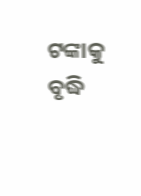ଟଙ୍କାକୁ ବୃଦ୍ଧି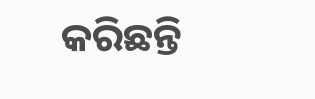କରିଛନ୍ତି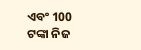ଏବଂ 100 ଟଙ୍କା ନିଜ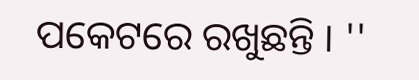ପକେଟରେ ରଖୁଛନ୍ତି । ''